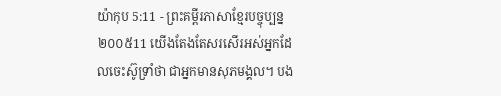យ៉ាកុប 5:11 - ព្រះគម្ពីរភាសាខ្មែរបច្ចុប្បន្ន ២០០៥11 យើងតែងតែសរសើរអស់អ្នកដែលចេះស៊ូទ្រាំថា ជាអ្នកមានសុភមង្គល។ បង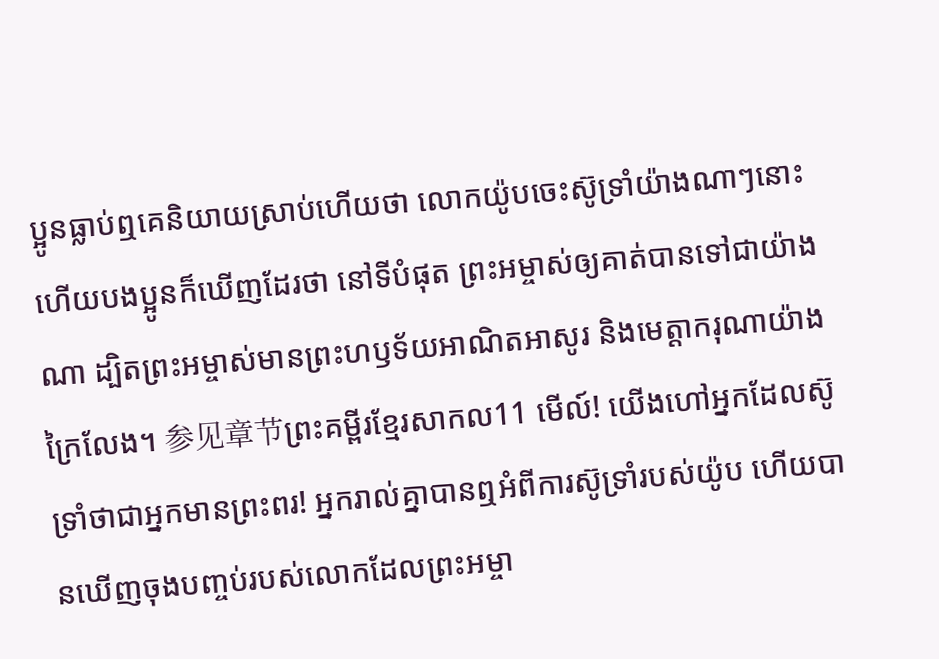ប្អូនធ្លាប់ឮគេនិយាយស្រាប់ហើយថា លោកយ៉ូបចេះស៊ូទ្រាំយ៉ាងណាៗនោះ ហើយបងប្អូនក៏ឃើញដែរថា នៅទីបំផុត ព្រះអម្ចាស់ឲ្យគាត់បានទៅជាយ៉ាងណា ដ្បិតព្រះអម្ចាស់មានព្រះហឫទ័យអាណិតអាសូរ និងមេត្តាករុណាយ៉ាងក្រៃលែង។ 参见章节ព្រះគម្ពីរខ្មែរសាកល11 មើល៍! យើងហៅអ្នកដែលស៊ូទ្រាំថាជាអ្នកមានព្រះពរ! អ្នករាល់គ្នាបានឮអំពីការស៊ូទ្រាំរបស់យ៉ូប ហើយបានឃើញចុងបញ្ចប់របស់លោកដែលព្រះអម្ចា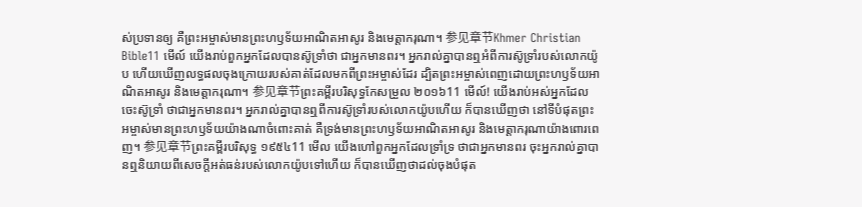ស់ប្រទានឲ្យ គឺព្រះអម្ចាស់មានព្រះហឫទ័យអាណិតអាសូរ និងមេត្តាករុណា។ 参见章节Khmer Christian Bible11 មើល៍ យើងរាប់ពួកអ្នកដែលបានស៊ូទ្រាំថា ជាអ្នកមានពរ។ អ្នករាល់គ្នាបានឮអំពីការស៊ូទ្រាំរបស់លោកយ៉ូប ហើយឃើញលទ្ធផលចុងក្រោយរបស់គាត់ដែលមកពីព្រះអម្ចាស់ដែរ ដ្បិតព្រះអម្ចាស់ពេញដោយព្រះហឫទ័យអាណិតអាសូរ និងមេត្តាករុណា។ 参见章节ព្រះគម្ពីរបរិសុទ្ធកែសម្រួល ២០១៦11 មើល៍! យើងរាប់អស់អ្នកដែលចេះស៊ូទ្រាំ ថាជាអ្នកមានពរ។ អ្នករាល់គ្នាបានឮពីការស៊ូទ្រាំរបស់លោកយ៉ូបហើយ ក៏បានឃើញថា នៅទីបំផុតព្រះអម្ចាស់មានព្រះហឫទ័យយ៉ាងណាចំពោះគាត់ គឺទ្រង់មានព្រះហឫទ័យអាណិតអាសូរ និងមេត្ដាករុណាយ៉ាងពោរពេញ។ 参见章节ព្រះគម្ពីរបរិសុទ្ធ ១៩៥៤11 មើល យើងហៅពួកអ្នកដែលទ្រាំទ្រ ថាជាអ្នកមានពរ ចុះអ្នករាល់គ្នាបានឮនិយាយពីសេចក្ដីអត់ធន់របស់លោកយ៉ូបទៅហើយ ក៏បានឃើញថាដល់ចុងបំផុត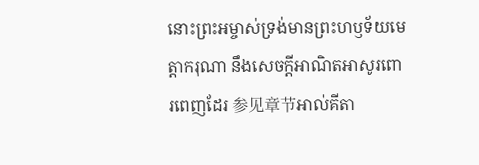នោះព្រះអម្ចាស់ទ្រង់មានព្រះហឫទ័យមេត្តាករុណា នឹងសេចក្ដីអាណិតអាសូរពោរពេញដែរ 参见章节អាល់គីតា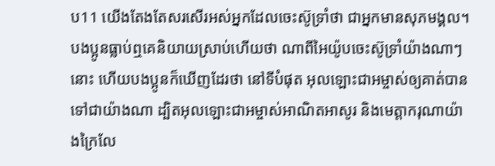ប11 យើងតែងតែសរសើរអស់អ្នកដែលចេះស៊ូទ្រាំថា ជាអ្នកមានសុភមង្គល។ បងប្អូនធ្លាប់ឮគេនិយាយស្រាប់ហើយថា ណាពីអៃយ៉ូបចេះស៊ូទ្រាំយ៉ាងណាៗនោះ ហើយបងប្អូនក៏ឃើញដែរថា នៅទីបំផុត អុលឡោះជាអម្ចាស់ឲ្យគាត់បានទៅជាយ៉ាងណា ដ្បិតអុលឡោះជាអម្ចាស់អាណិតអាសូរ និងមេត្ដាករុណាយ៉ាងក្រៃលែ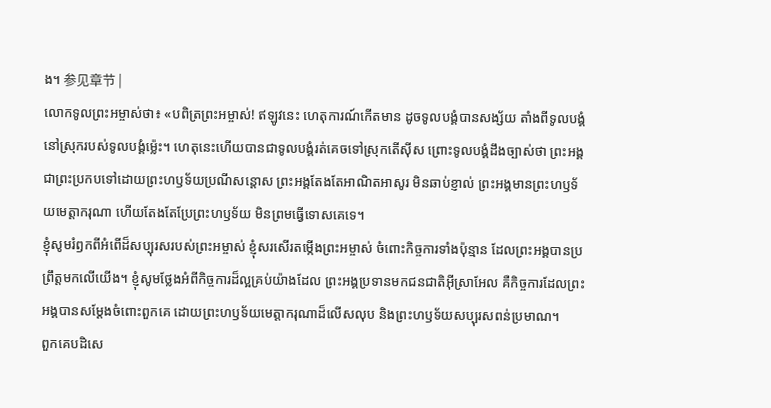ង។ 参见章节 |
លោកទូលព្រះអម្ចាស់ថា៖ «បពិត្រព្រះអម្ចាស់! ឥឡូវនេះ ហេតុការណ៍កើតមាន ដូចទូលបង្គំបានសង្ស័យ តាំងពីទូលបង្គំនៅស្រុករបស់ទូលបង្គំម៉្លេះ។ ហេតុនេះហើយបានជាទូលបង្គំរត់គេចទៅស្រុកតើស៊ីស ព្រោះទូលបង្គំដឹងច្បាស់ថា ព្រះអង្គជាព្រះប្រកបទៅដោយព្រះហឫទ័យប្រណីសន្ដោស ព្រះអង្គតែងតែអាណិតអាសូរ មិនឆាប់ខ្ញាល់ ព្រះអង្គមានព្រះហឫទ័យមេត្តាករុណា ហើយតែងតែប្រែព្រះហឫទ័យ មិនព្រមធ្វើទោសគេទេ។
ខ្ញុំសូមរំឭកពីអំពើដ៏សប្បុរសរបស់ព្រះអម្ចាស់ ខ្ញុំសរសើរតម្កើងព្រះអម្ចាស់ ចំពោះកិច្ចការទាំងប៉ុន្មាន ដែលព្រះអង្គបានប្រព្រឹត្តមកលើយើង។ ខ្ញុំសូមថ្លែងអំពីកិច្ចការដ៏ល្អគ្រប់យ៉ាងដែល ព្រះអង្គប្រទានមកជនជាតិអ៊ីស្រាអែល គឺកិច្ចការដែលព្រះអង្គបានសម្តែងចំពោះពួកគេ ដោយព្រះហឫទ័យមេត្តាករុណាដ៏លើសលុប និងព្រះហឫទ័យសប្បុរសពន់ប្រមាណ។
ពួកគេបដិសេ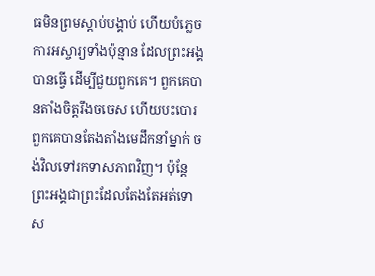ធមិនព្រមស្ដាប់បង្គាប់ ហើយបំភ្លេចការអស្ចារ្យទាំងប៉ុន្មាន ដែលព្រះអង្គបានធ្វើ ដើម្បីជួយពួកគេ។ ពួកគេបានតាំងចិត្តរឹងចចេស ហើយបះបោរ ពួកគេបានតែងតាំងមេដឹកនាំម្នាក់ ចង់វិលទៅរកទាសភាពវិញ។ ប៉ុន្តែ ព្រះអង្គជាព្រះដែលតែងតែអត់ទោស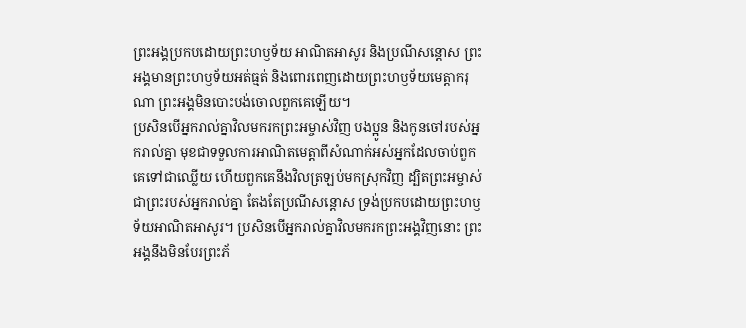ព្រះអង្គប្រកបដោយព្រះហឫទ័យ អាណិតអាសូរ និងប្រណីសន្ដោស ព្រះអង្គមានព្រះហឫទ័យអត់ធ្មត់ និងពោរពេញដោយព្រះហឫទ័យមេត្តាករុណា ព្រះអង្គមិនបោះបង់ចោលពួកគេឡើយ។
ប្រសិនបើអ្នករាល់គ្នាវិលមករកព្រះអម្ចាស់វិញ បងប្អូន និងកូនចៅរបស់អ្នករាល់គ្នា មុខជាទទួលការអាណិតមេត្តាពីសំណាក់អស់អ្នកដែលចាប់ពួកគេទៅជាឈ្លើយ ហើយពួកគេនឹងវិលត្រឡប់មកស្រុកវិញ ដ្បិតព្រះអម្ចាស់ ជាព្រះរបស់អ្នករាល់គ្នា តែងតែប្រណីសន្ដោស ទ្រង់ប្រកបដោយព្រះហឫទ័យអាណិតអាសូរ។ ប្រសិនបើអ្នករាល់គ្នាវិលមករកព្រះអង្គវិញនោះ ព្រះអង្គនឹងមិនបែរព្រះភ័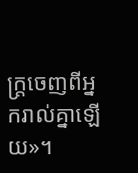ក្ត្រចេញពីអ្នករាល់គ្នាឡើយ»។